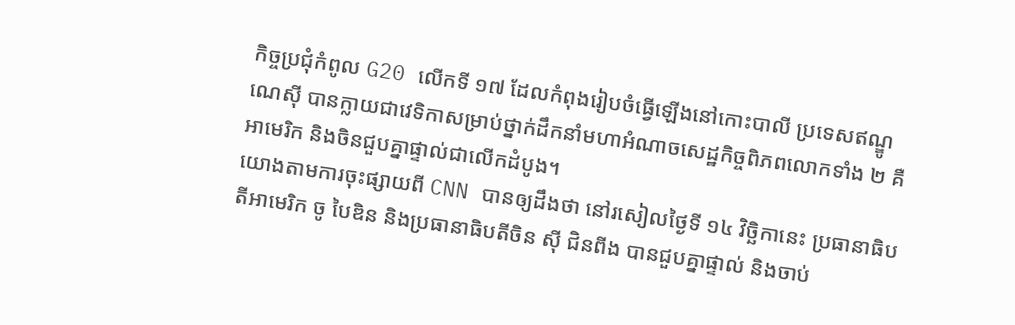កិច្ចប្រជុំកំពូល G20 លើកទី ១៧ ដែលកំពុងរៀបចំធ្វើឡើងនៅកោះបាលី ប្រទេសឥណ្ឌូណេស៊ី បានក្លាយជាវេទិកាសម្រាប់ថ្នាក់ដឹកនាំមហាអំណាចសេដ្ឋកិច្ចពិភពលោកទាំង ២ គឺ អាមេរិក និងចិនជួបគ្នាផ្ទាល់ជាលើកដំបូង។
យោងតាមការចុះផ្សាយពី CNN បានឲ្យដឹងថា នៅរសៀលថ្ងៃទី ១៤ វិច្ឆិកានេះ ប្រធានាធិបតីអាមេរិក ចូ បៃឌិន និងប្រធានាធិបតីចិន ស៊ី ជិនពីង បានជួបគ្នាផ្ទាល់ និងចាប់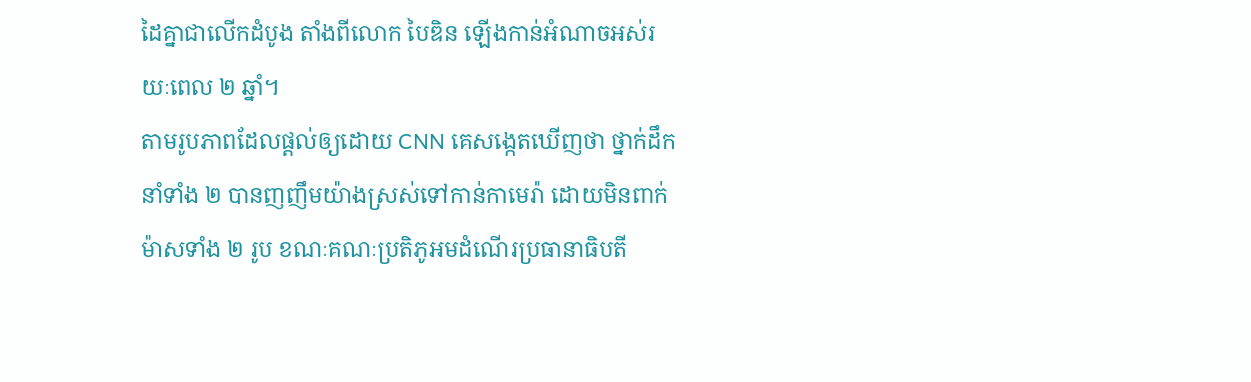ដៃគ្នាជាលើកដំបូង តាំងពីលោក បៃឌិន ឡើងកាន់អំណាចអស់រយៈពេល ២ ឆ្នាំ។
តាមរូបភាពដែលផ្ដល់ឲ្យដោយ CNN គេសង្កេតឃើញថា ថ្នាក់ដឹកនាំទាំង ២ បានញញឹមយ៉ាងស្រស់ទៅកាន់កាមេរ៉ា ដោយមិនពាក់ម៉ាសទាំង ២ រូប ខណៈគណៈប្រតិភូអមដំណើរប្រធានាធិបតី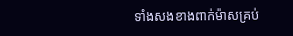ទាំងសងខាងពាក់ម៉ាសគ្រប់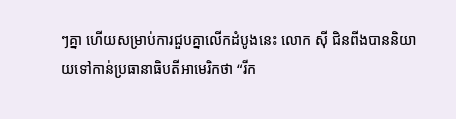ៗគ្នា ហើយសម្រាប់ការជួបគ្នាលើកដំបូងនេះ លោក ស៊ី ជិនពីងបាននិយាយទៅកាន់ប្រធានាធិបតីអាមេរិកថា “រីក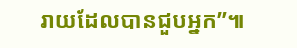រាយដែលបានជួបអ្នក”៕